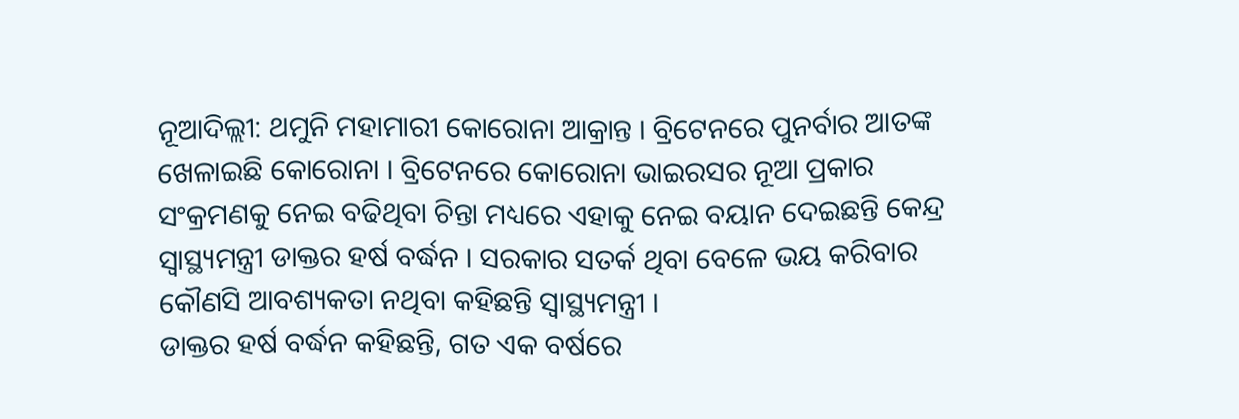ନୂଆଦିଲ୍ଲୀ: ଥମୁନି ମହାମାରୀ କୋରୋନା ଆକ୍ରାନ୍ତ । ବ୍ରିଟେନରେ ପୁନର୍ବାର ଆତଙ୍କ ଖେଳାଇଛି କୋରୋନା । ବ୍ରିଟେନରେ କୋରୋନା ଭାଇରସର ନୂଆ ପ୍ରକାର ସଂକ୍ରମଣକୁ ନେଇ ବଢିଥିବା ଚିନ୍ତା ମଧ୍ୟରେ ଏହାକୁ ନେଇ ବୟାନ ଦେଇଛନ୍ତି କେନ୍ଦ୍ର ସ୍ବାସ୍ଥ୍ୟମନ୍ତ୍ରୀ ଡାକ୍ତର ହର୍ଷ ବର୍ଦ୍ଧନ । ସରକାର ସତର୍କ ଥିବା ବେଳେ ଭୟ କରିବାର କୌଣସି ଆବଶ୍ୟକତା ନଥିବା କହିଛନ୍ତି ସ୍ବାସ୍ଥ୍ୟମନ୍ତ୍ରୀ ।
ଡାକ୍ତର ହର୍ଷ ବର୍ଦ୍ଧନ କହିଛନ୍ତି, ଗତ ଏକ ବର୍ଷରେ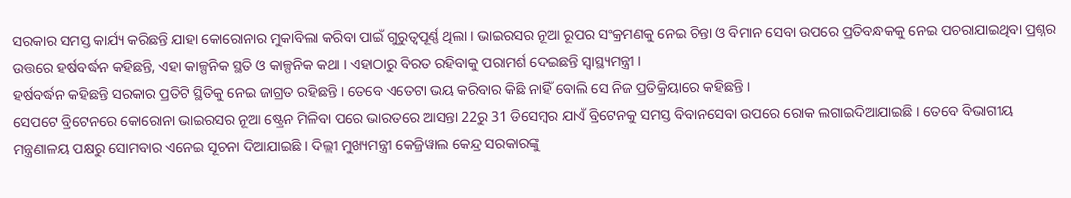ସରକାର ସମସ୍ତ କାର୍ଯ୍ୟ କରିଛନ୍ତି ଯାହା କୋରୋନାର ମୁକାବିଲା କରିବା ପାଇଁ ଗୁରୁତ୍ବପୂର୍ଣ୍ଣ ଥିଲା । ଭାଇରସର ନୂଆ ରୂପର ସଂକ୍ରମଣକୁ ନେଇ ଚିନ୍ତା ଓ ବିମାନ ସେବା ଉପରେ ପ୍ରତିବନ୍ଧକକୁ ନେଇ ପଚରାଯାଇଥିବା ପ୍ରଶ୍ନର ଉତ୍ତରେ ହର୍ଷବର୍ଦ୍ଧନ କହିଛନ୍ତି, ଏହା କାଳ୍ପନିକ ସ୍ଥତି ଓ କାଳ୍ପନିକ କଥା । ଏହାଠାରୁ ବିରତ ରହିବାକୁ ପରାମର୍ଶ ଦେଇଛନ୍ତି ସ୍ବାସ୍ଥ୍ୟମନ୍ତ୍ରୀ ।
ହର୍ଷବର୍ଦ୍ଧନ କହିଛନ୍ତି ସରକାର ପ୍ରତିଟି ସ୍ଥିତିକୁ ନେଇ ଜାଗ୍ରତ ରହିଛନ୍ତି । ତେବେ ଏତେଟା ଭୟ କରିବାର କିଛି ନାହିଁ ବୋଲି ସେ ନିଜ ପ୍ରତିକ୍ରିୟାରେ କହିଛନ୍ତି ।
ସେପଟେ ବ୍ରିଟେନରେ କୋରୋନା ଭାଇରସର ନୂଆ ଷ୍ଟ୍ରେନ ମିଳିବା ପରେ ଭାରତରେ ଆସନ୍ତା 22ରୁ 31 ଡିସେମ୍ବର ଯାଏଁ ବ୍ରିଟେନକୁ ସମସ୍ତ ବିବାନସେବା ଉପରେ ରୋକ ଲଗାଇଦିଆଯାଇଛି । ତେବେ ବିଭାଗୀୟ ମନ୍ତ୍ରଣାଳୟ ପକ୍ଷରୁ ସୋମବାର ଏନେଇ ସୂଚନା ଦିଆଯାଇଛି । ଦିଲ୍ଲୀ ମୁଖ୍ୟମନ୍ତ୍ରୀ କେଜ୍ରିୱାଲ କେନ୍ଦ୍ର ସରକାରଙ୍କୁ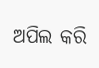ଅପିଲ କରି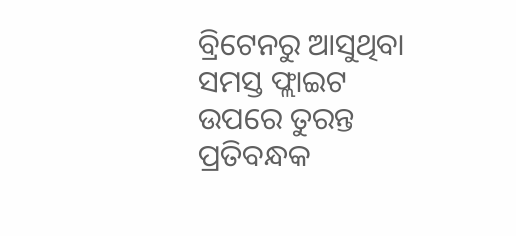ବ୍ରିଟେନରୁ ଆସୁଥିବା ସମସ୍ତ ଫ୍ଲାଇଟ ଉପରେ ତୁରନ୍ତ ପ୍ରତିବନ୍ଧକ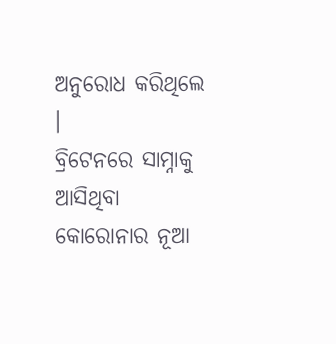ଅନୁରୋଧ କରିଥିଲେ ।
ବ୍ରିଟେନରେ ସାମ୍ନାକୁ ଆସିଥିବା କୋରୋନାର ନୂଆ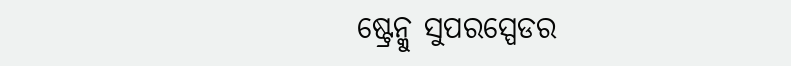ଷ୍ଟ୍ରେନ୍କୁ ସୁପରସ୍ପେଡର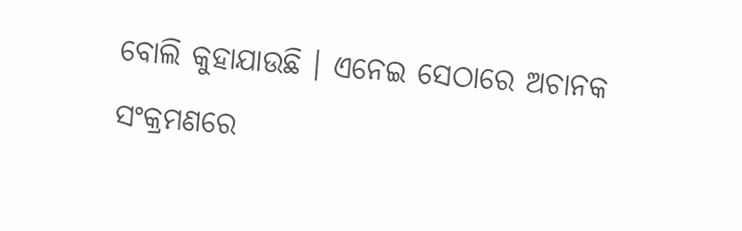ବୋଲି କୁହାଯାଉଛି । ଏନେଇ ସେଠାରେ ଅଚାନକ ସଂକ୍ରମଣରେ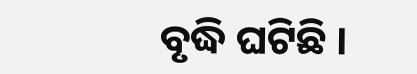ବୃଦ୍ଧି ଘଟିଛି ।